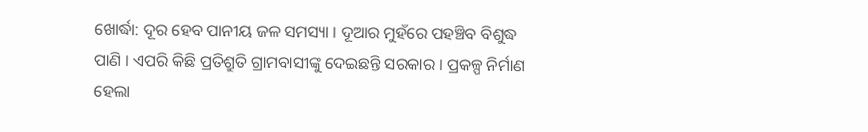ଖୋର୍ଦ୍ଧା: ଦୂର ହେବ ପାନୀୟ ଜଳ ସମସ୍ୟା । ଦୂଆର ମୁହଁରେ ପହଞ୍ଚିବ ବିଶୁଦ୍ଧ ପାଣି । ଏପରି କିଛି ପ୍ରତିଶ୍ରୁତି ଗ୍ରାମବାସୀଙ୍କୁ ଦେଇଛନ୍ତି ସରକାର । ପ୍ରକଳ୍ପ ନିର୍ମାଣ ହେଲା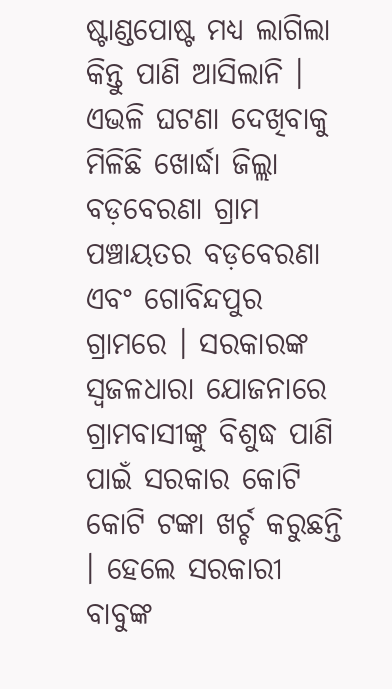ଷ୍ଟାଣ୍ଡପୋଷ୍ଟ ମଧ୍ୟ ଲାଗିଲା କିନ୍ତୁ ପାଣି ଆସିଲାନି । ଏଭଳି ଘଟଣା ଦେଖିବାକୁ ମିଳିଛି ଖୋର୍ଦ୍ଧା ଜିଲ୍ଲା ବଡ଼ବେରଣା ଗ୍ରାମ ପଞ୍ଚାୟତର ବଡ଼ବେରଣା ଏବଂ ଗୋବିନ୍ଦପୁର ଗ୍ରାମରେ । ସରକାରଙ୍କ ସ୍ଵଜଳଧାରା ଯୋଜନାରେ ଗ୍ରାମବାସୀଙ୍କୁ ବିଶୁଦ୍ଧ ପାଣି ପାଇଁ ସରକାର କୋଟି କୋଟି ଟଙ୍କା ଖର୍ଚ୍ଚ କରୁଛନ୍ତି । ହେଲେ ସରକାରୀ ବାବୁଙ୍କ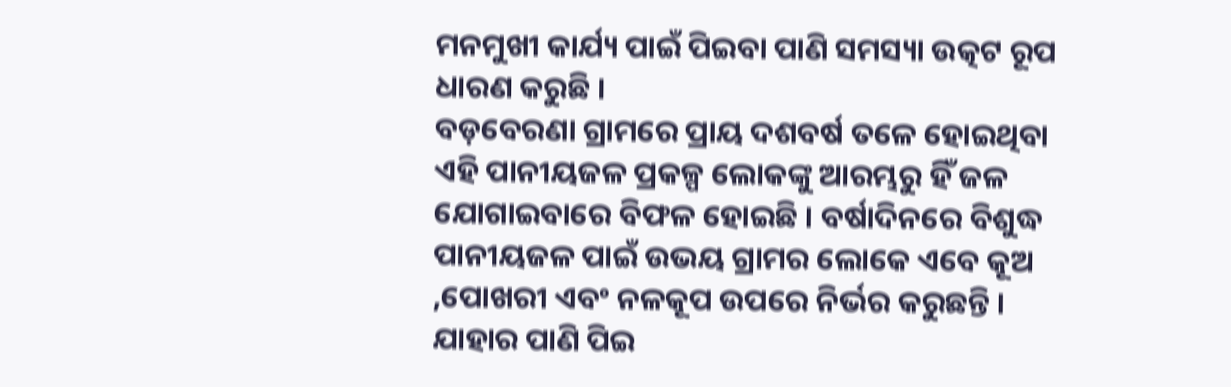ମନମୁଖୀ କାର୍ଯ୍ୟ ପାଇଁ ପିଇବା ପାଣି ସମସ୍ୟା ଉତ୍କଟ ରୂପ ଧାରଣ କରୁଛି ।
ବଡ଼ବେରଣା ଗ୍ରାମରେ ପ୍ରାୟ ଦଶବର୍ଷ ତଳେ ହୋଇଥିବା ଏହି ପାନୀୟଜଳ ପ୍ରକଳ୍ପ ଲୋକଙ୍କୁ ଆରମ୍ଭରୁ ହିଁ ଜଳ ଯୋଗାଇବାରେ ବିଫଳ ହୋଇଛି । ବର୍ଷାଦିନରେ ବିଶୁଦ୍ଧ ପାନୀୟଜଳ ପାଇଁ ଉଭୟ ଗ୍ରାମର ଲୋକେ ଏବେ କୂଅ ,ପୋଖରୀ ଏବଂ ନଳକୂପ ଉପରେ ନିର୍ଭର କରୁଛନ୍ତି । ଯାହାର ପାଣି ପିଇ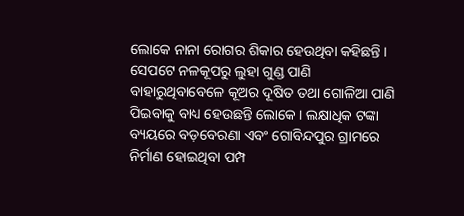ଲୋକେ ନାନା ରୋଗର ଶିକାର ହେଉଥିବା କହିଛନ୍ତି । ସେପଟେ ନଳକୂପରୁ ଲୁହା ଗୁଣ୍ଡ ପାଣି ବାହାରୁଥିବାବେଳେ କୂଅର ଦୂଷିତ ତଥା ଗୋଳିଆ ପାଣି ପିଇବାକୁ ବାଧ୍ୟ ହେଉଛନ୍ତି ଲୋକେ । ଲକ୍ଷାଧିକ ଟଙ୍କା ବ୍ୟୟରେ ବଡ଼ବେରଣା ଏବଂ ଗୋବିନ୍ଦପୁର ଗ୍ରାମରେ ନିର୍ମାଣ ହୋଇଥିବା ପମ୍ପ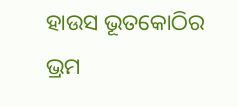ହାଉସ ଭୂତକୋଠିର ଭ୍ରମ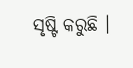ସୃଷ୍ଟି କରୁଛି ।